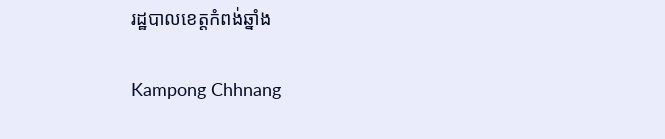រដ្ឋបាលខេត្តកំពង់ឆ្នាំង

Kampong Chhnang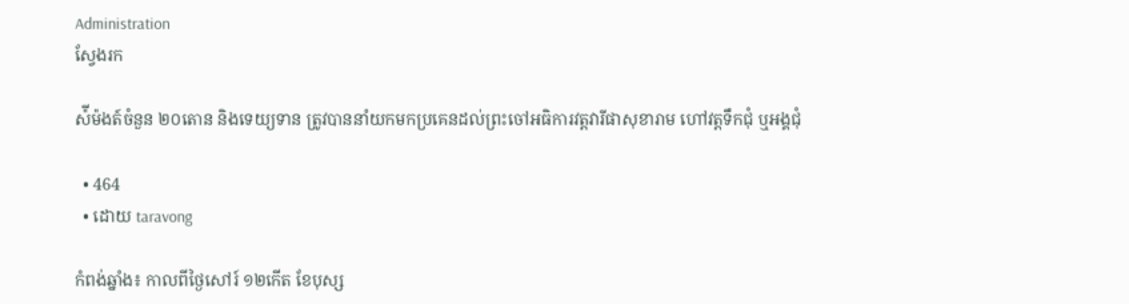Administration
ស្វែងរក

ស៉ីម៉ងត៍ចំនួន ២០តោន និងទេយ្យទាន ត្រូវបាននាំយកមកប្រគេនដល់ព្រះចៅអធិការវត្តវារីផាសុខារាម ហៅវត្តទឹកជុំ ឬអង្គជុំ

  • 464
  • ដោយ taravong

កំពង់ឆ្នាំង៖ កាលពីថ្ងៃសៅរ៍ ១២កើត ខែបុស្ស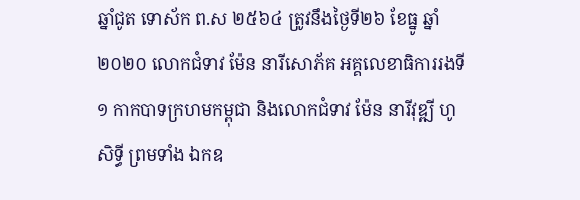ឆ្នាំជូត ទោស័ក ព.ស ២៥៦៤ ត្រូវនឹងថ្ងៃទី២៦ ខែធ្នូ ឆ្នាំ២០២០ លោកជំទាវ ម៉ែន នារីសោភ័គ អគ្គលេខាធិការរងទី១ កាកបាទក្រហមកម្ពុជា និងលោកជំទាវ ម៉ែន នារីវុឌ្ឍី ហូ សិទ្ធី ព្រមទាំង ឯកឧ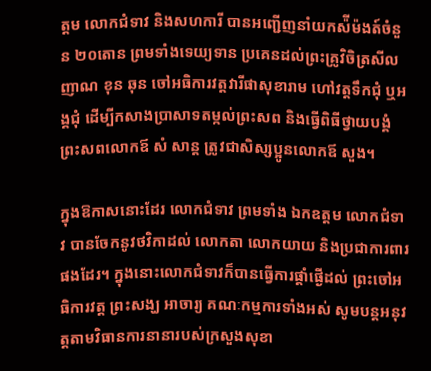ត្ដម លោកជំទាវ និងសហការី បានអញ្ជើញនាំយកស៉ីម៉ងត៍ចំនួន ២០តោន ព្រមទាំងទេយ្យទាន ប្រគេនដល់ព្រះគ្រូវិចិត្រសីលញាណ ខុន ឆុន ចៅអធិការវត្តវារីផាសុខារាម ហៅវត្តទឹកជុំ ឬអង្គជុំ ដើម្បីកសាងប្រាសាទតម្កល់ព្រះសព និងធ្វើពិធីថ្វាយបង្គំព្រះសពលោកឪ សំ សាន្ត ត្រូវជាសិស្សប្អូនលោកឪ សួង។

ក្នុងឱកាសនោះដែរ លោកជំទាវ ព្រមទាំង ឯកឧត្ដម លោកជំទាវ បានចែកនូវថវិកាដល់ លោកតា លោកយាយ និងប្រជាការពារផងដែរ។ ក្នុងនោះលោកជំទាវក៏បានធ្វើការផ្តាំផ្ងើដល់ ព្រះចៅអធិការវត្ត ព្រះសង្ឃ អាចារ្យ គណៈកម្មការទាំងអស់ សូមបន្តអនុវត្តតាមវិធានការនានារបស់ក្រសួងសុខា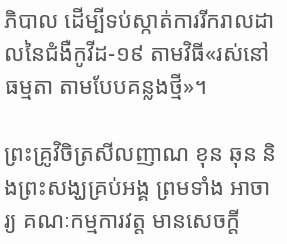ភិបាល ដើម្បីទប់ស្កាត់ការរីករាលដាលនៃជំងឺកូវីដ-១៩ តាមវិធី«រស់នៅធម្មតា តាមបែបគន្លងថ្មី»។

ព្រះគ្រូវិចិត្រសីលញាណ ខុន ឆុន និងព្រះសង្ឃគ្រប់អង្គ ព្រមទាំង អាចារ្យ គណៈកម្មការវត្ត មានសេចក្តី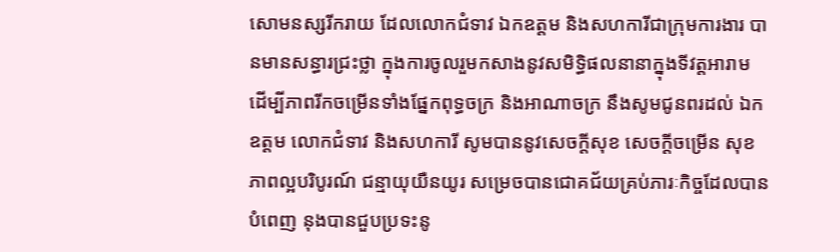សោមនស្សរីករាយ ដែលលោកជំទាវ ឯកឧត្ដម និងសហការីជាក្រុមការងារ បានមានសន្ធារជ្រះថ្លា ក្នុងការចូលរួមកសាងនូវសមិទ្ធិផលនានាក្នុងទីវត្តអារាម ដើម្បីភាពរីកចម្រើនទាំងផ្នែកពុទ្ធចក្រ និងអាណាចក្រ នឹងសូមជូនពរដល់ ឯកឧត្ដម លោកជំទាវ និងសហការី សូមបាននូវសេចក្តីសុខ សេចក្តីចម្រើន សុខភាពល្អបរិបូរណ៍ ជន្មាយុយឺនយូរ សម្រេចបានជោគជ័យគ្រប់ភារៈកិច្ចដែលបានបំពេញ នុងបានជួបប្រទះនូ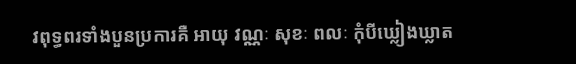វពុទ្ធពរទាំងបួនប្រការគឺ អាយុ វណ្ណៈ សុខៈ ពលៈ កុំបីឃ្លៀងឃ្លាត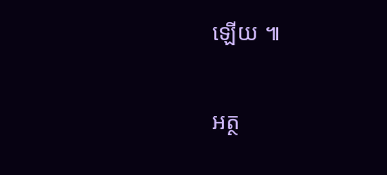ឡើយ ៕

អត្ថ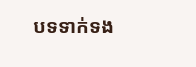បទទាក់ទង